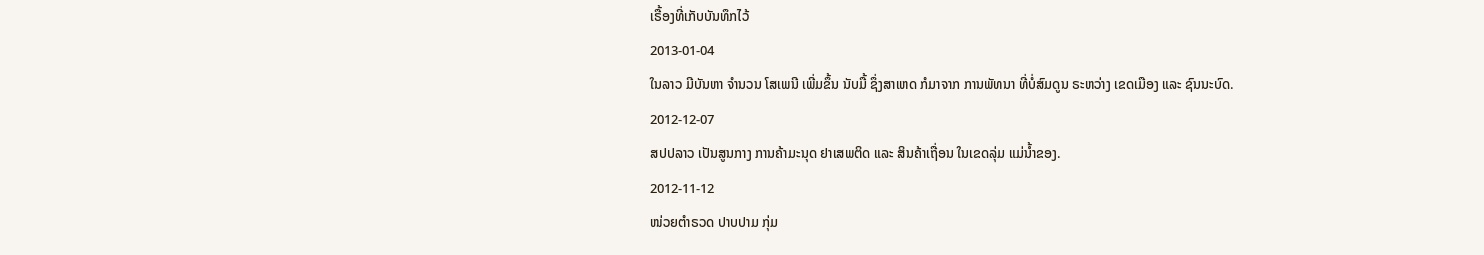ເຣື້ອງທີ່ເກັບບັນທຶກໄວ້
2013-01-04
ໃນລາວ ມີບັນຫາ ຈໍານວນ ໂສເພນີ ເພີ່ມຂຶ້ນ ນັບມື້ ຊຶ່ງສາເຫດ ກໍມາຈາກ ການພັທນາ ທີ່ບໍ່ສົມດູນ ຣະຫວ່າງ ເຂດເມືອງ ແລະ ຊົນນະບົດ.
2012-12-07
ສປປລາວ ເປັນສູນກາງ ການຄ້າມະນຸດ ຢາເສພຕິດ ແລະ ສິນຄ້າເຖື່ອນ ໃນເຂດລຸ່ມ ແມ່ນ້ຳຂອງ.
2012-11-12
ໜ່ວຍຕໍາຣວດ ປາບປາມ ກຸ່ມ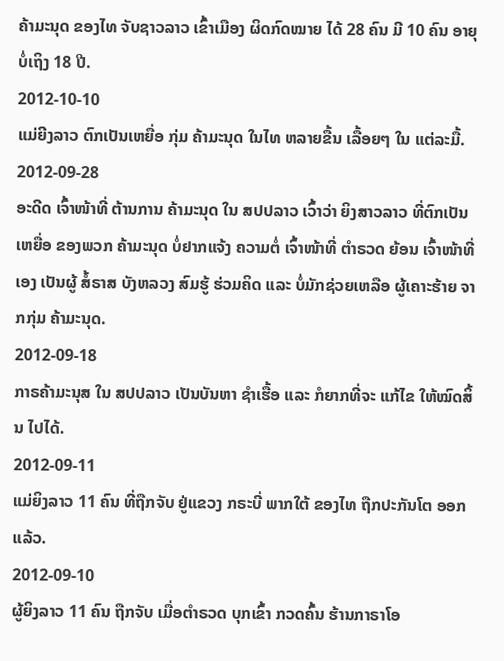ຄ້າມະນຸດ ຂອງໄທ ຈັບຊາວລາວ ເຂົ້າເມືອງ ຜິດກົດໝາຍ ໄດ້ 28 ຄົນ ມີ 10 ຄົນ ອາຍຸ ບໍ່ເຖິງ 18 ປີ.
2012-10-10
ແມ່ຍີງລາວ ຕົກເປັນເຫຍື່ອ ກຸ່ມ ຄ້າມະນຸດ ໃນໄທ ຫລາຍຂື້ນ ເລື້ອຍໆ ໃນ ແຕ່ລະມື້.
2012-09-28
ອະດີດ ເຈົ້າໜ້າທີ່ ຕ້ານການ ຄ້າມະນຸດ ໃນ ສປປລາວ ເວົ້າວ່າ ຍິງສາວລາວ ທີ່ຕົກເປັນເຫຍື່ອ ຂອງພວກ ຄ້າມະນຸດ ບໍ່ຢາກແຈ້ງ ຄວາມຕໍ່ ເຈົ້າໜ້າທີ່ ຕຳຣວດ ຍ້ອນ ເຈົ້າໜ້າທີ່ ເອງ ເປັນຜູ້ ສໍ້ຣາສ ບັງຫລວງ ສົມຮູ້ ຮ່ວມຄິດ ແລະ ບໍ່ມັກຊ່ວຍເຫລືອ ຜູ້ເຄາະຮ້າຍ ຈາກກຸ່ມ ຄ້າມະນຸດ.
2012-09-18
ກາຣຄ້າມະນຸສ ໃນ ສປປລາວ ເປັນບັນຫາ ຊຳເຮື້ອ ແລະ ກໍຍາກທີ່ຈະ ແກ້ໄຂ ໃຫ້ໝົດສິ້ນ ໄປໄດ້.
2012-09-11
ແມ່ຍິງລາວ 11 ຄົນ ທີ່ຖືກຈັບ ຢູ່ແຂວງ ກຣະບີ່ ພາກໃຕ້ ຂອງໄທ ຖືກປະກັນໂຕ ອອກແລ້ວ.
2012-09-10
ຜູ້ຍິງລາວ 11 ຄົນ ຖືກຈັບ ເມື່ອຕໍາຣວດ ບຸກເຂົ້າ ກວດຄົ້ນ ຮ້ານກາຣາໂອ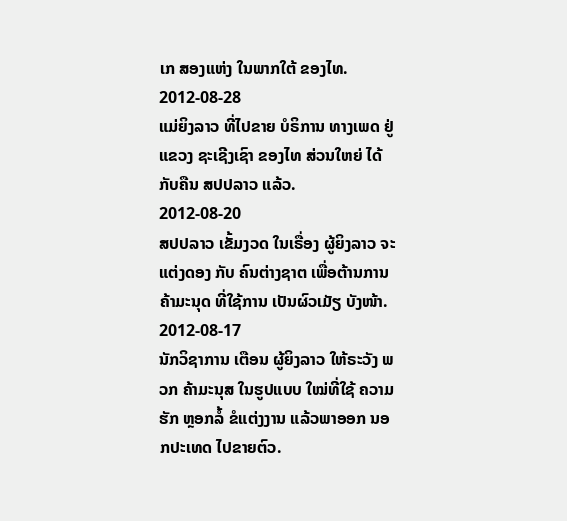ເກ ສອງແຫ່ງ ໃນພາກໃຕ້ ຂອງໄທ.
2012-08-28
ແມ່ຍິງລາວ ທີ່ໄປຂາຍ ບໍຣິການ ທາງເພດ ຢູ່ແຂວງ ຊະເຊີງເຊົາ ຂອງໄທ ສ່ວນໃຫຍ່ ໄດ້ກັບຄືນ ສປປລາວ ແລ້ວ.
2012-08-20
ສປປລາວ ເຂັ້ມງວດ ໃນເຣື່ອງ ຜູ້ຍິງລາວ ຈະແຕ່ງດອງ ກັບ ຄົນຕ່າງຊາຕ ເພື່ອຕ້ານການ ຄ້າມະນຸດ ທີ່ໃຊ້ການ ເປັນຜົວເມັຽ ບັງໜ້າ.
2012-08-17
ນັກວິຊາການ ເຕືອນ ຜູ້ຍິງລາວ ໃຫ້ຣະວັງ ພວກ ຄ້າມະນຸສ ໃນຮູປແບບ ໃໝ່ທີ່ໃຊ້ ຄວາມຮັກ ຫຼອກລໍ້ ຂໍແຕ່ງງານ ແລ້ວພາອອກ ນອກປະເທດ ໄປຂາຍຕົວ.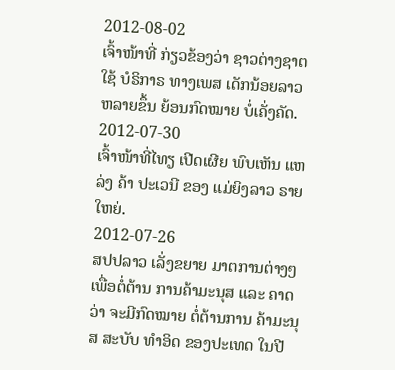2012-08-02
ເຈົ້າໜ້າທີ່ ກ່ຽວຂ້ອງວ່າ ຊາວຕ່າງຊາຕ ໃຊ້ ບໍຣິກາຣ ທາງເພສ ເດັກນ້ອຍລາວ ຫລາຍຂຶ້ນ ຍ້ອນກົດໝາຍ ບໍ່ເຄັ່ງຄັດ.
2012-07-30
ເຈົ້າໜ້າທີ່ໄທຽ ເປີດເຜີຍ ພົບເຫັນ ແຫລ່ງ ຄ້າ ປະເວນີ ຂອງ ແມ່ຍິງລາວ ຣາຍໃຫຍ່.
2012-07-26
ສປປລາວ ເລັ່ງຂຍາຍ ມາຕການຕ່າງໆ ເພື່ອຕໍ່ຕ້ານ ການຄ້າມະນຸສ ແລະ ຄາດວ່າ ຈະມີກົດໝາຍ ຕໍ່ຕ້ານການ ຄ້າມະນຸສ ສະບັບ ທໍາອິດ ຂອງປະເທດ ໃນປີ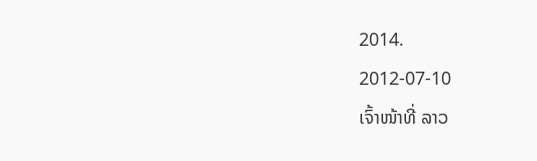2014.
2012-07-10
ເຈົ້າໜ້າທີ່ ລາວ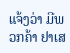ແຈ້ງວ່າ ມີພວກຄ້າ ຢາເສ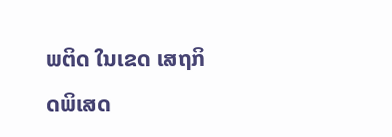ພຕິດ ໃນເຂດ ເສຖກິດພິເສດ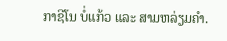ກາຊີໂນ ບໍ່ແກ້ວ ແລະ ສາມຫລ່ຽມຄໍາ.